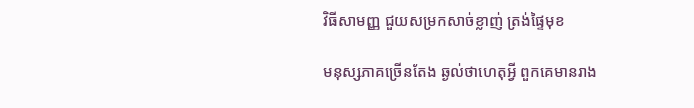វិធីសាមញ្ញ ជួយសម្រកសាច់ខ្លាញ់ ត្រង់ផ្ទៃមុខ

មនុស្សភាគច្រើនតែង ឆ្ងល់ថាហេតុអ្វី ពួកគេមានរាង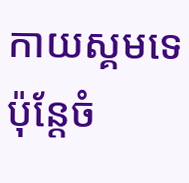កាយស្គមទេ ប៉ុន្តែចំ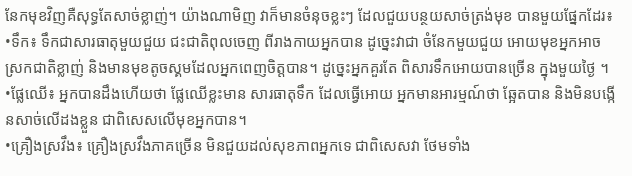នែកមុខវិញគឺសុទ្ធតែសាច់ខ្លាញ់។ យ៉ាងណាមិញ វាក៏មានចំនុចខ្លះៗ ដែលជួយបន្ថយសាច់ត្រង់មុខ បានមួយផ្នែកដែរ៖
•ទឹក៖ ទឹកជាសារធាតុមួយជួយ ជះជាតិពុលចេញ ពីរាងកាយអ្នកបាន ដូច្នេះវាជា ចំនែកមួយជួយ អោយមុខអ្នកអាចស្រកជាតិខ្លាញ់ និងមានមុខតូចស្គមដែលអ្នកពេញចិត្តបាន។ ដូច្នេះអ្នកគួរតែ ពិសារទឹកអោយបានច្រើន ក្នុងមួយថ្ងៃ ។
•ផ្លែឈើ៖ អ្នកបានដឹងហើយថា ផ្លែឈើខ្លះមាន សារធាតុទឹក ដែលធ្វើអោយ អ្នកមានអារម្មណ៍ថា ឆ្អែតបាន និងមិនបង្កើនសាច់លើដងខ្លួន ជាពិសេសលើមុខអ្នកបាន។
•គ្រឿងស្រវឹង៖ គ្រឿងស្រវឹងភាគច្រើន មិនជួយដល់សុខភាពអ្នកទេ ជាពិសេសវា ថែមទាំង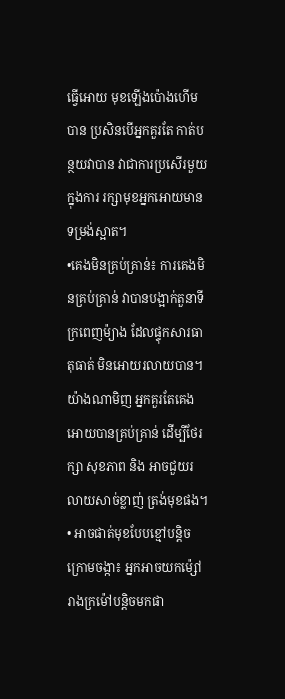ធ្វើអោយ មុខឡើងប៉ោងហើមបាន ប្រសិនបើអ្នកគួរតែ កាត់បន្ថយវាបាន វាជាការប្រសើរមួយក្នុងការ រក្សាមុខអ្នកអោយមានទម្រង់ស្អាត។
•គេងមិនគ្រប់គ្រាន់៖ ការគេងមិនគ្រប់គ្រាន់ វាបានបង្អាក់តួនាទីក្រពេញម៉្យាង ដែលផ្ទុកសារធាតុធាត់ មិនអោយរលាយបាន។ យ៉ាងណាមិញ អ្នកគួរតែគេង អោយបានគ្រប់គ្រាន់ ដើម្បីថែរក្សា សុខភាព និង អាចជួយរលាយសាច់ខ្លាញ់ ត្រង់មុខផង។
• អាចផាត់មុខបែបខ្មៅបន្តិចក្រោមចង្កា៖ អ្នកអាចយកម៉្សៅ រាងក្រម៉ៅបន្តិចមកផា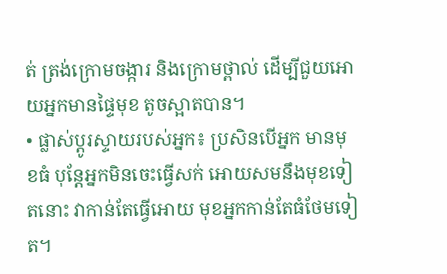ត់ ត្រង់ក្រោមចង្ការ និងក្រោមថ្ពាល់ ដើម្បីជួយអោយអ្នកមានផ្ទៃមុខ តូចស្អាតបាន។
• ផ្លាស់ប្តូរស្ទាយរបស់អ្នក៖ ប្រសិនបើអ្នក មានមុខធំ បុន្តែអ្នកមិនចេះធ្វើសក់ អោយសមនឹងមុខទៀតនោះ វាកាន់តែធ្វើអោយ មុខអ្នកកាន់តែធំថែមទៀត។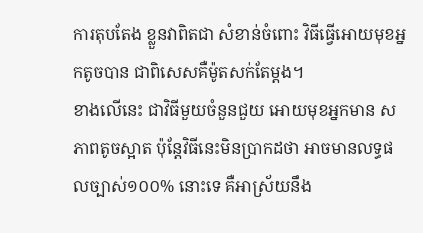ការតុបតែង ខ្លួនវាពិតជា សំខាន់ចំពោះ វិធីធ្វើអោយមុខអ្នកតូចបាន ជាពិសេសគឺម៉ូតសក់តែម្តង។
ខាងលើនេះ ជាវិធីមួយចំនួនជួយ អោយមុខអ្នកមាន សភាពតូចស្អាត ប៉ុន្តែវិធីនេះមិនប្រាកដថា អាចមានលទ្ធផលច្បាស់១០០% នោះទេ គឺអាស្រ័យនឹង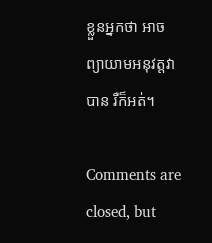ខ្លួនអ្នកថា អាចព្យាយាមអនុវត្តវាបាន រឺក៏អត់។

Comments are closed, but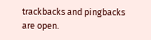trackbacks and pingbacks are open.